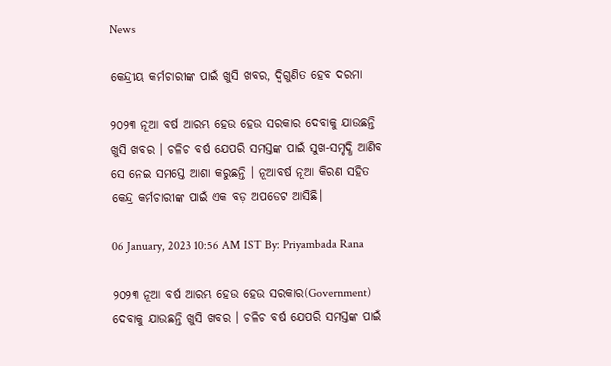News

କେନ୍ଦ୍ରୀୟ କର୍ମଚାରୀଙ୍କ ପାଇଁ ଖୁସି ଖବର, ଦ୍ୱିଗୁଣିତ ହେବ ଦରମା

୨୦୨୩ ନୂଆ ବର୍ଷ ଆରମ୍ଭ ହେଉ ହେଉ ସରକାର ଦେବାକୁ ଯାଉଛନ୍ତି ଖୁସି ଖବର । ଚଳିଚ ବର୍ଷ ଯେପରି ସମସ୍ତଙ୍କ ପାଇଁ ସୁଖ-ସମୃଦ୍ଧି ଆଣିବ ସେ ନେଇ ସମସ୍ତେ ଆଶା କରୁଛନ୍ତି । ନୂଆବର୍ଷ ନୂଆ କିରଣ ସହିତ କେନ୍ଦ୍ର କର୍ମଚାରୀଙ୍କ ପାଇଁ ଏକ ବଡ଼ ଅପଡେଟ ଆସିଛି।

06 January, 2023 10:56 AM IST By: Priyambada Rana

୨୦୨୩ ନୂଆ ବର୍ଷ ଆରମ୍ଭ ହେଉ ହେଉ ସରକାର(Government) ଦେବାକୁ ଯାଉଛନ୍ତି ଖୁସି ଖବର । ଚଳିଚ ବର୍ଷ ଯେପରି ସମସ୍ତଙ୍କ ପାଇଁ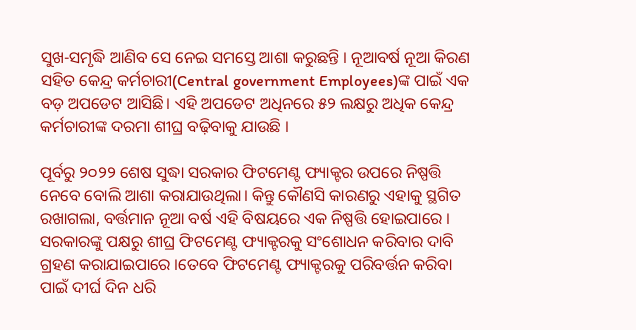ସୁଖ-ସମୃଦ୍ଧି ଆଣିବ ସେ ନେଇ ସମସ୍ତେ ଆଶା କରୁଛନ୍ତି । ନୂଆବର୍ଷ ନୂଆ କିରଣ ସହିତ କେନ୍ଦ୍ର କର୍ମଚାରୀ(Central government Employees)ଙ୍କ ପାଇଁ ଏକ ବଡ଼ ଅପଡେଟ ଆସିଛି। ଏହି ଅପଡେଟ ଅଧିନରେ ୫୨ ଲକ୍ଷରୁ ଅଧିକ କେନ୍ଦ୍ର କର୍ମଚାରୀଙ୍କ ଦରମା ଶୀଘ୍ର ବଢ଼ିବାକୁ ଯାଉଛି ।

ପୂର୍ବରୁ ୨୦୨୨ ଶେଷ ସୁଦ୍ଧା ସରକାର ଫିଟମେଣ୍ଟ ଫ୍ୟାକ୍ଟର ଉପରେ ନିଷ୍ପତ୍ତି ନେବେ ବୋଲି ଆଶା କରାଯାଉଥିଲା। କିନ୍ତୁ କୌଣସି କାରଣରୁ ଏହାକୁ ସ୍ଥଗିତ ରଖାଗଲା, ବର୍ତ୍ତମାନ ନୂଆ ବର୍ଷ ଏହି ବିଷୟରେ ଏକ ନିଷ୍ପତ୍ତି ହୋଇପାରେ । ସରକାରଙ୍କୁ ପକ୍ଷରୁ ଶୀଘ୍ର ଫିଟମେଣ୍ଟ ଫ୍ୟାକ୍ଟରକୁ ସଂଶୋଧନ କରିବାର ଦାବି ଗ୍ରହଣ କରାଯାଇପାରେ ।ତେବେ ଫିଟମେଣ୍ଟ ଫ୍ୟାକ୍ଟରକୁ ପରିବର୍ତ୍ତନ କରିବା ପାଇଁ ଦୀର୍ଘ ଦିନ ଧରି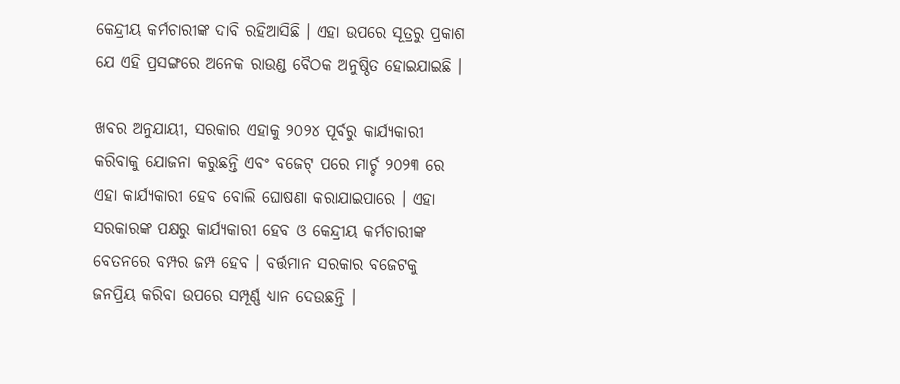କେନ୍ଦ୍ରୀୟ କର୍ମଚାରୀଙ୍କ ଦାବି ରହିଆସିଛି । ଏହା ଉପରେ ସୂତ୍ରରୁ ପ୍ରକାଶ ଯେ ଏହି ପ୍ରସଙ୍ଗରେ ଅନେକ ରାଉଣ୍ଡ ବୈଠକ ଅନୁଷ୍ଠିତ ହୋଇଯାଇଛି ।

ଖବର ଅନୁଯାୟୀ, ସରକାର ଏହାକୁ ୨୦୨୪ ପୂର୍ବରୁ କାର୍ଯ୍ୟକାରୀ କରିବାକୁ ଯୋଜନା କରୁଛନ୍ତି ଏବଂ ବଜେଟ୍ ପରେ ମାର୍ଚ୍ଚ ୨୦୨୩ ରେ ଏହା କାର୍ଯ୍ୟକାରୀ ହେବ ବୋଲି ଘୋଷଣା କରାଯାଇପାରେ । ଏହା ସରକାରଙ୍କ ପକ୍ଷରୁ କାର୍ଯ୍ୟକାରୀ ହେବ ଓ କେନ୍ଦ୍ରୀୟ କର୍ମଚାରୀଙ୍କ ବେତନରେ ବମ୍ପର ଜମ୍ପ ହେବ । ବର୍ତ୍ତମାନ ସରକାର ବଜେଟକୁ ଜନପ୍ରିୟ କରିବା ଉପରେ ସମ୍ପୂର୍ଣ୍ଣ ଧ୍ୟାନ ଦେଉଛନ୍ତି ।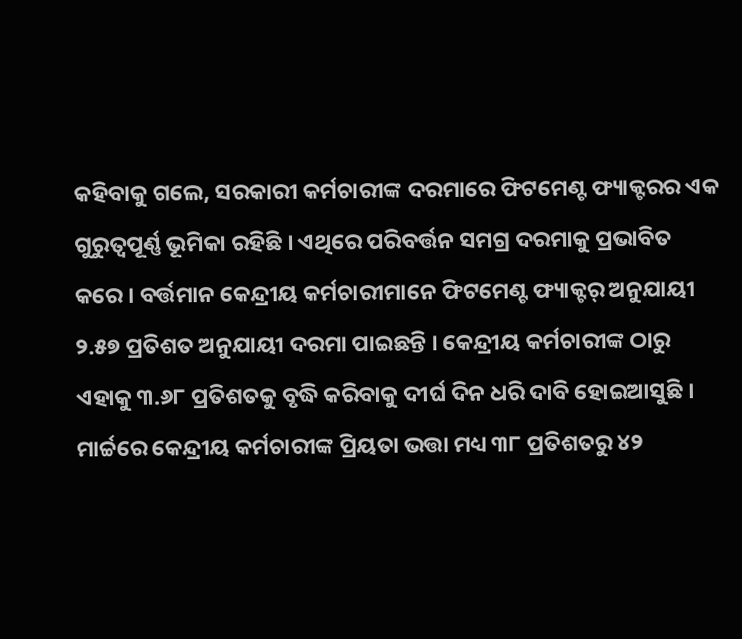କହିବାକୁ ଗଲେ, ସରକାରୀ କର୍ମଚାରୀଙ୍କ ଦରମାରେ ଫିଟମେଣ୍ଟ ଫ୍ୟାକ୍ଟରର ଏକ ଗୁରୁତ୍ୱପୂର୍ଣ୍ଣ ଭୂମିକା ରହିଛି । ଏଥିରେ ପରିବର୍ତ୍ତନ ସମଗ୍ର ଦରମାକୁ ପ୍ରଭାବିତ କରେ । ବର୍ତ୍ତମାନ କେନ୍ଦ୍ରୀୟ କର୍ମଚାରୀମାନେ ଫିଟମେଣ୍ଟ ଫ୍ୟାକ୍ଟର୍ ଅନୁଯାୟୀ ୨.୫୭ ପ୍ରତିଶତ ଅନୁଯାୟୀ ଦରମା ପାଇଛନ୍ତି । କେନ୍ଦ୍ରୀୟ କର୍ମଚାରୀଙ୍କ ଠାରୁ ଏହାକୁ ୩.୬୮ ପ୍ରତିଶତକୁ ବୃଦ୍ଧି କରିବାକୁ ଦୀର୍ଘ ଦିନ ଧରି ଦାବି ହୋଇଆସୁଛି । ମାର୍ଚ୍ଚରେ କେନ୍ଦ୍ରୀୟ କର୍ମଚାରୀଙ୍କ ପ୍ରିୟତା ଭତ୍ତା ମଧ୍ୟ ୩୮ ପ୍ରତିଶତରୁ ୪୨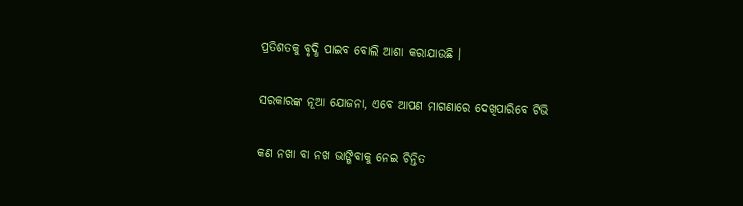ପ୍ରତିଶତକୁ ବୃଦ୍ଧି ପାଇବ ବୋଲି ଆଶା କରାଯାଉଛି ।

ସରକାରଙ୍କ ନୂଆ ଯୋଜନା, ଏବେ ଆପଣ ମାଗଣାରେ ଦେଖିପାରିବେ ଟିଭି

କଣ ନଖା ବା ନଖ ଭାଙ୍ଗିବାକୁ ନେଇ ଚିନ୍ତିତ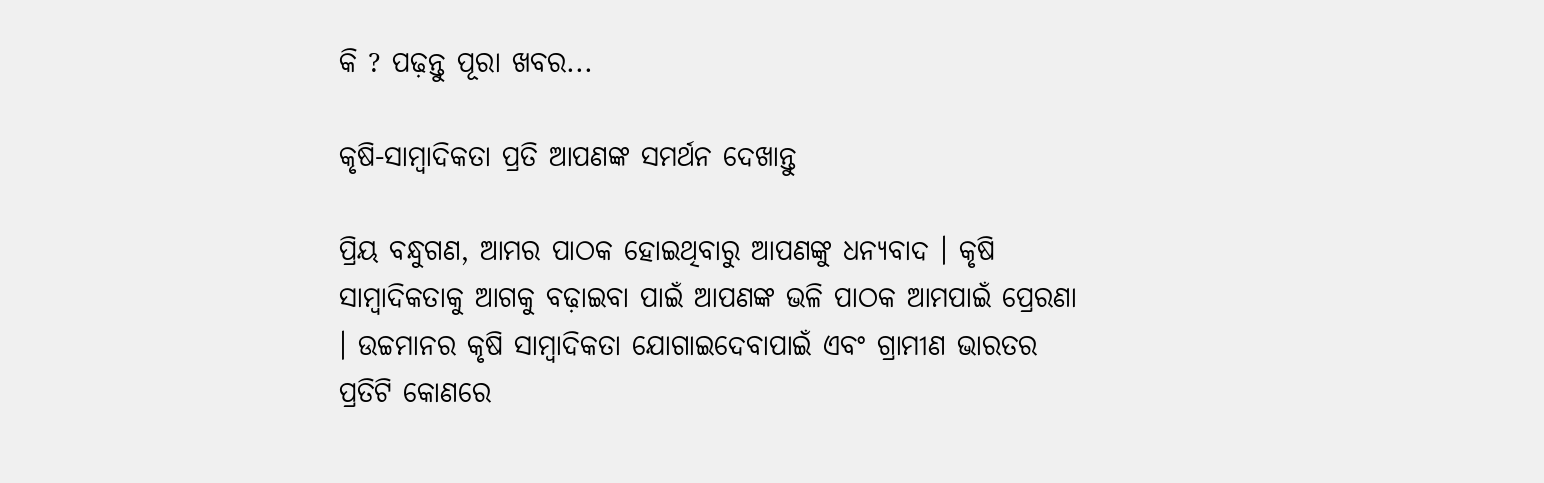କି ? ପଢ଼ନ୍ତୁ ପୂରା ଖବର...

କୃଷି-ସାମ୍ବାଦିକତା ପ୍ରତି ଆପଣଙ୍କ ସମର୍ଥନ ଦେଖାନ୍ତୁ

ପ୍ରିୟ ବନ୍ଧୁଗଣ, ଆମର ପାଠକ ହୋଇଥିବାରୁ ଆପଣଙ୍କୁ ଧନ୍ୟବାଦ । କୃଷି ସାମ୍ବାଦିକତାକୁ ଆଗକୁ ବଢ଼ାଇବା ପାଇଁ ଆପଣଙ୍କ ଭଳି ପାଠକ ଆମପାଇଁ ପ୍ରେରଣା । ଉଚ୍ଚମାନର କୃଷି ସାମ୍ବାଦିକତା ଯୋଗାଇଦେବାପାଇଁ ଏବଂ ଗ୍ରାମୀଣ ଭାରତର ପ୍ରତିଟି କୋଣରେ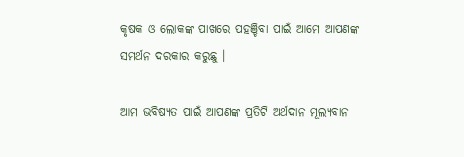କୃଷକ ଓ ଲୋକଙ୍କ ପାଖରେ ପହଞ୍ଚିବା ପାଇଁ ଆମେ ଆପଣଙ୍କ ସମର୍ଥନ ଦରକାର କରୁଛୁ ।

ଆମ ଭବିଷ୍ୟତ ପାଇଁ ଆପଣଙ୍କ ପ୍ରତିଟି ଅର୍ଥଦାନ ମୂଲ୍ୟବାନ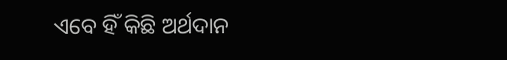ଏବେ ହିଁ କିଛି ଅର୍ଥଦାନ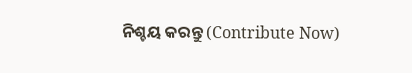ନିଶ୍ଚୟ କରନ୍ତୁ (Contribute Now)